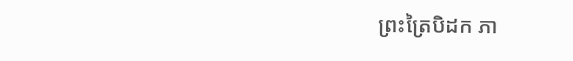ព្រះត្រៃបិដក ភា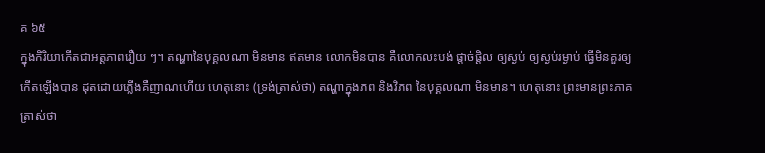គ ៦៥
ក្នុងកិរិយាកើតជាអត្តភាពរឿយ ៗ។ តណ្ហានៃបុគ្គលណា មិនមាន ឥតមាន លោកមិនបាន គឺលោកលះបង់ ផ្តាច់ផ្តិល ឲ្យស្ងប់ ឲ្យស្ងប់រម្ងាប់ ធ្វើមិនគួរឲ្យកើតឡើងបាន ដុតដោយភ្លើងគឺញាណហើយ ហេតុនោះ (ទ្រង់ត្រាស់ថា) តណ្ហាក្នុងភព និងវិភព នៃបុគ្គលណា មិនមាន។ ហេតុនោះ ព្រះមានព្រះភាគត្រាស់ថា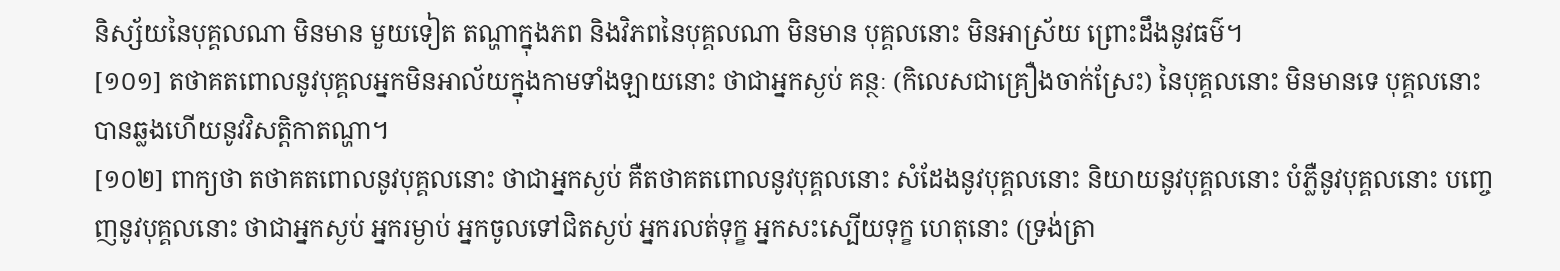និស្ស័យនៃបុគ្គលណា មិនមាន មួយទៀត តណ្ហាក្នុងភព និងវិភពនៃបុគ្គលណា មិនមាន បុគ្គលនោះ មិនអាស្រ័យ ព្រោះដឹងនូវធម៌។
[១០១] តថាគតពោលនូវបុគ្គលអ្នកមិនអាល័យក្នុងកាមទាំងឡាយនោះ ថាជាអ្នកស្ងប់ គន្ថៈ (កិលេសជាគ្រឿងចាក់ស្រែះ) នៃបុគ្គលនោះ មិនមានទេ បុគ្គលនោះ បានឆ្លងហើយនូវវិសត្តិកាតណ្ហា។
[១០២] ពាក្យថា តថាគតពោលនូវបុគ្គលនោះ ថាជាអ្នកស្ងប់ គឺតថាគតពោលនូវបុគ្គលនោះ សំដែងនូវបុគ្គលនោះ និយាយនូវបុគ្គលនោះ បំភ្លឺនូវបុគ្គលនោះ បញ្ចេញនូវបុគ្គលនោះ ថាជាអ្នកស្ងប់ អ្នករម្ងាប់ អ្នកចូលទៅជិតស្ងប់ អ្នករលត់ទុក្ខ អ្នកសះស្បើយទុក្ខ ហេតុនោះ (ទ្រង់ត្រា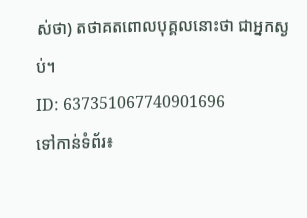ស់ថា) តថាគតពោលបុគ្គលនោះថា ជាអ្នកស្ងប់។
ID: 637351067740901696
ទៅកាន់ទំព័រ៖